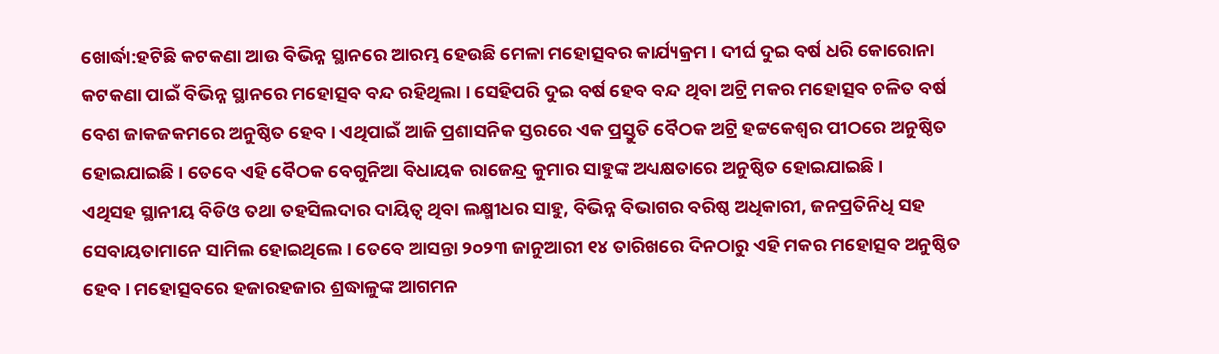ଖୋର୍ଦ୍ଧା:ହଟିଛି କଟକଣା ଆଉ ବିଭିନ୍ନ ସ୍ଥାନରେ ଆରମ୍ଭ ହେଉଛି ମେଳା ମହୋତ୍ସବର କାର୍ଯ୍ୟକ୍ରମ । ଦୀର୍ଘ ଦୁଇ ବର୍ଷ ଧରି କୋରୋନା କଟକଣା ପାଇଁ ବିଭିନ୍ନ ସ୍ଥାନରେ ମହୋତ୍ସବ ବନ୍ଦ ରହିଥିଲା । ସେହିପରି ଦୁଇ ବର୍ଷ ହେବ ବନ୍ଦ ଥିବା ଅଟ୍ରି ମକର ମହୋତ୍ସବ ଚଳିତ ବର୍ଷ ବେଶ ଜାକଜକମରେ ଅନୁଷ୍ଠିତ ହେବ । ଏଥିପାଇଁ ଆଜି ପ୍ରଶାସନିକ ସ୍ତରରେ ଏକ ପ୍ରସ୍ତୁତି ବୈଠକ ଅଟ୍ରି ହଟ୍ଟକେଶ୍ଵର ପୀଠରେ ଅନୁଷ୍ଠିତ ହୋଇଯାଇଛି । ତେବେ ଏହି ବୈଠକ ବେଗୁନିଆ ବିଧାୟକ ରାଜେନ୍ଦ୍ର କୁମାର ସାହୁଙ୍କ ଅଧ୍ୟକ୍ଷତାରେ ଅନୁଷ୍ଠିତ ହୋଇଯାଇଛି ।
ଏଥିସହ ସ୍ଥାନୀୟ ବିଡିଓ ତଥା ତହସିଲଦାର ଦାୟିତ୍ବ ଥିବା ଲକ୍ଷ୍ମୀଧର ସାହୁ, ବିଭିନ୍ନ ବିଭାଗର ବରିଷ୍ଠ ଅଧିକାରୀ, ଜନପ୍ରତିନିଧି ସହ ସେବାୟତାମାନେ ସାମିଲ ହୋଇଥିଲେ । ତେବେ ଆସନ୍ତା ୨୦୨୩ ଜାନୁଆରୀ ୧୪ ତାରିଖରେ ଦିନଠାରୁ ଏହି ମକର ମହୋତ୍ସବ ଅନୁଷ୍ଠିତ ହେବ । ମହୋତ୍ସବରେ ହଜାରହଜାର ଶ୍ରଦ୍ଧାଳୁଙ୍କ ଆଗମନ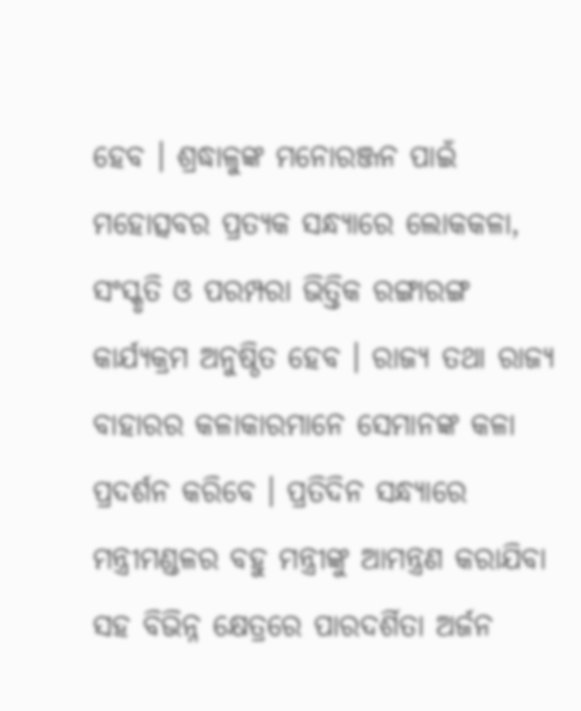ହେବ । ଶ୍ରଦ୍ଧାଳୁଙ୍କ ମନୋରଞ୍ଜନ ପାଇଁ ମହୋତ୍ସବର ପ୍ରତ୍ୟକ ସନ୍ଧ୍ୟାରେ ଲୋକକଳା, ସଂସ୍କୃତି ଓ ପରମ୍ପରା ଭିତ୍ତିକ ରଙ୍ଗାରଙ୍ଗ କାର୍ଯ୍ୟକ୍ରମ ଅନୁଷ୍ଠିତ ହେବ । ରାଜ୍ୟ ତଥା ରାଜ୍ୟ ବାହାରର କଳାକାରମାନେ ସେମାନଙ୍କ କଳା ପ୍ରଦର୍ଶନ କରିବେ । ପ୍ରତିଦିନ ସନ୍ଧ୍ୟାରେ ମନ୍ତ୍ରୀମଣ୍ଡଳର ବହୁ ମନ୍ତ୍ରୀଙ୍କୁ ଆମନ୍ତ୍ରଣ କରାଯିବା ସହ ବିଭିନ୍ନ କ୍ଷେତ୍ରରେ ପାରଦର୍ଶିତା ଅର୍ଜନ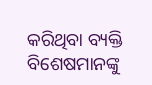କରିଥିବା ବ୍ୟକ୍ତି ବିଶେଷମାନଙ୍କୁ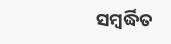ସମ୍ବର୍ଦ୍ଧିତ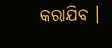କରାଯିବ ।